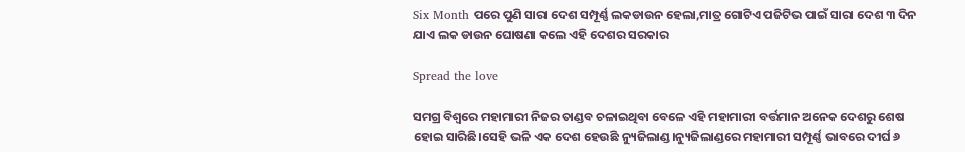Six Month ପରେ ପୁଣି ସାରା ଦେଶ ସମ୍ପୂର୍ଣ୍ଣ ଲକଡାଉନ ହେଲା,ମାତ୍ର ଗୋଟିଏ ପଜିଟିଭ ପାଇଁ ସାରା ଦେଶ ୩ ଦିନ ଯାଏ ଲକ ଡାଉନ ଘୋଷଣା କଲେ ଏହି ଦେଶର ସରକାର

Spread the love

ସମଗ୍ର ବିଶ୍ଵରେ ମହାମାରୀ ନିଜର ତାଣ୍ଡବ ଚଳାଇଥିବା ବେଳେ ଏହି ମହାମାରୀ ବର୍ତ୍ତମାନ ଅନେକ ଦେଶରୁ ଶେଷ ହୋଇ ସାରିଛି।ସେହି ଭଳି ଏକ ଦେଶ ହେଉଛି ନ୍ୟୁଜିଲାଣ୍ଡ।ନ୍ୟୁଜିଲାଣ୍ଡରେ ମହାମାରୀ ସମ୍ପୂର୍ଣ୍ଣ ଭାବରେ ଦୀର୍ଘ ୬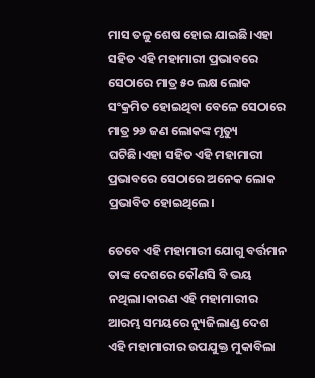ମାସ ତଳୁ ଶେଷ ହୋଇ ଯାଇଛି।ଏହା ସହିତ ଏହି ମହାମାରୀ ପ୍ରଭାବରେ ସେଠାରେ ମାତ୍ର ୫୦ ଲକ୍ଷ ଲୋକ ସଂକ୍ରମିତ ହୋଇଥିବା ବେଳେ ସେଠାରେ ମାତ୍ର ୨୬ ଜଣ ଲୋକଙ୍କ ମୃତ୍ୟୁ ଘଟିଛି।ଏହା ସହିତ ଏହି ମହାମାରୀ ପ୍ରଭାବରେ ସେଠାରେ ଅନେକ ଲୋକ ପ୍ରଭାବିତ ହୋଇଥିଲେ।

ତେବେ ଏହି ମହାମାରୀ ଯୋଗୁ ବର୍ତ୍ତମାନ ତାଙ୍କ ଦେଶରେ କୌଣସି ବି ଭୟ ନଥିଲା।କାରଣ ଏହି ମହାମାରୀର ଆରମ୍ଭ ସମୟରେ ନ୍ୟୁଜିଲାଣ୍ଡ ଦେଶ ଏହି ମହାମାରୀର ଉପଯୁକ୍ତ ମୁକାବିଲା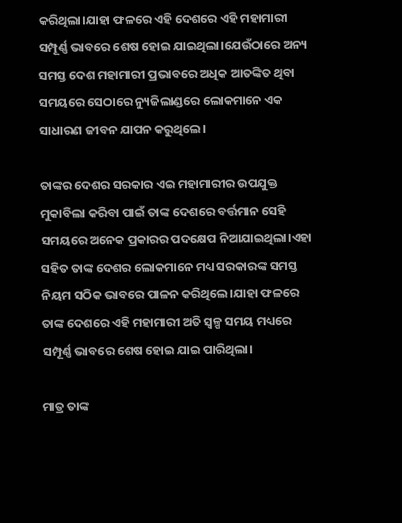କରିଥିଲା।ଯାହା ଫଳରେ ଏହି ଦେଶରେ ଏହି ମହାମାରୀ ସମ୍ପୂର୍ଣ୍ଣ ଭାବରେ ଶେଷ ହୋଇ ଯାଇଥିଲା।ଯେଉଁଠାରେ ଅନ୍ୟ ସମସ୍ତ ଦେଶ ମହାମାରୀ ପ୍ରଭାବରେ ଅଧିକ ଆତଙ୍କିତ ଥିବା ସମୟରେ ସେଠାରେ ନ୍ୟୁଜିଲାଣ୍ଡରେ ଲୋକମାନେ ଏକ ସାଧାରଣ ଜୀବନ ଯାପନ କରୁଥିଲେ।

ତାଙ୍କର ଦେଶର ସରକାର ଏଇ ମହାମାରୀର ଉପଯୁକ୍ତ ମୁକାବିଲା କରିବା ପାଇଁ ତାଙ୍କ ଦେଶରେ ବର୍ତ୍ତମାନ ସେହି ସମୟରେ ଅନେକ ପ୍ରକାରର ପଦକ୍ଷେପ ନିଆଯାଇଥିଲା।ଏହା ସହିତ ତାଙ୍କ ଦେଶର ଲୋକମାନେ ମଧ୍ୟ ସରକାରଙ୍କ ସମସ୍ତ ନିୟମ ସଠିକ ଭାବରେ ପାଳନ କରିଥିଲେ।ଯାହା ଫଳରେ ତାଙ୍କ ଦେଶରେ ଏହି ମହାମାରୀ ଅତି ସ୍ଵଳ୍ପ ସମୟ ମଧ୍ୟରେ ସମ୍ପୂର୍ଣ୍ଣ ଭାବରେ ଶେଷ ହୋଇ ଯାଇ ପାରିଥିଲା।

ମାତ୍ର ତାଙ୍କ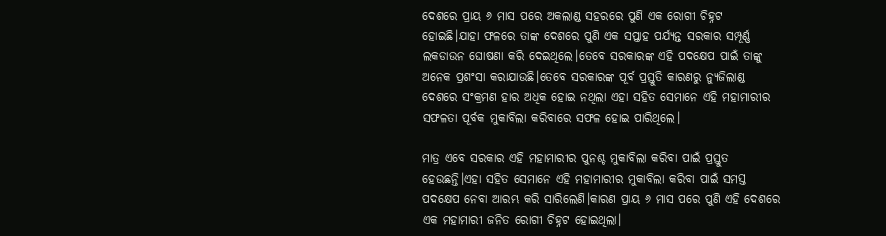ଦେଶରେ ପ୍ରାୟ ୬ ମାସ ପରେ ଅକଲାଣ୍ଡ ସହରରେ ପୁଣି ଏକ ରୋଗୀ ଚିହ୍ନଟ ହୋଇଛି।ଯାହା ଫଳରେ ତାଙ୍କ ଦେଶରେ ପୁଣି ଏକ ସପ୍ତାହ ପର୍ଯ୍ୟନ୍ତ ସରକାର ସମ୍ପୂର୍ଣ୍ଣ ଲକଡାଉନ ଘୋଷଣା କରି ଦେଇଥିଲେ।ତେବେ ସରକାରଙ୍କ ଏହି ପଦକ୍ଷେପ ପାଇଁ ତାଙ୍କୁ ଅନେକ ପ୍ରଶଂସା କରାଯାଉଛି।ତେବେ ସରକାରଙ୍କ ପୂର୍ବ ପ୍ରସ୍ତୁତି କାରଣରୁ ନ୍ୟୁଜିଲାଣ୍ଡ ଦେଶରେ ସଂକ୍ରମଣ ହାର ଅଧିକ ହୋଇ ନଥିଲା ଏହା ସହିତ ସେମାନେ ଏହି ମହାମାରୀର ସଫଳତା ପୂର୍ବକ ମୁକାବିଲା କରିବାରେ ସଫଳ ହୋଇ ପାରିଥିଲେ।

ମାତ୍ର ଏବେ ସରକାର ଏହି ମହାମାରୀର ପୁନଶ୍ଚ ମୁକାବିଲା କରିବା ପାଇଁ ପ୍ରସ୍ତୁତ ହେଉଛନ୍ତି।ଏହା ସହିତ ସେମାନେ ଏହି ମହାମାରୀର ମୁକାବିଲା କରିବା ପାଇଁ ସମସ୍ତ ପଦକ୍ଷେପ ନେବା ଆରମ୍ଭ କରି ସାରିଲେଣି।କାରଣ ପ୍ରାୟ ୬ ମାସ ପରେ ପୁଣି ଏହି ଦେଶରେ ଏକ ମହାମାରୀ ଜନିତ ରୋଗୀ ଚିହ୍ନଟ ହୋଇଥିଲା।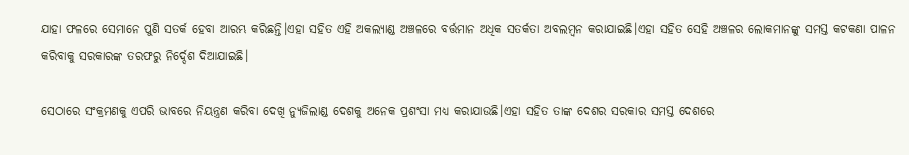ଯାହା ଫଳରେ ସେମାନେ ପୁଣି ସତର୍କ ହେବା ଆରମ୍ଭ କରିଛନ୍ତି।ଏହା ସହିତ ଏହି ଅକଲ୍ୟାଣ୍ଡ ଅଞ୍ଚଳରେ ବର୍ତ୍ତମାନ ଅଧିକ ସତର୍କତା ଅବଲମ୍ବନ କରାଯାଇଛି।ଏହା ସହିତ ସେହି ଅଞ୍ଚଳର ଲୋକମାନଙ୍କୁ ସମସ୍ତ କଟକଣା ପାଳନ କରିବାକୁ ସରକାରଙ୍କ ତରଫରୁ ନିର୍ଦ୍ଦେଶ ଦିଆଯାଇଛି।

ସେଠାରେ ସଂକ୍ରମଣକୁ ଏପରି ଭାବରେ ନିୟନ୍ତ୍ରଣ କରିବା ଦେଖି ନ୍ୟୁଜିଲାଣ୍ଡ ଦେଶକୁ ଅନେକ ପ୍ରଶଂସା ମଧ୍ୟ କରାଯାଉଛି।ଏହା ସହିତ ତାଙ୍କ ଦେଶର ସରକାର ସମସ୍ତ ଦେଶରେ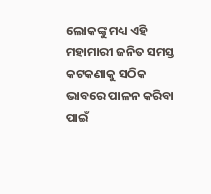ଲୋକଙ୍କୁ ମଧ୍ୟ ଏହି ମହାମାରୀ ଜନିତ ସମସ୍ତ କଟକଣାକୁ ସଠିକ ଭାବରେ ପାଳନ କରିବା ପାଇଁ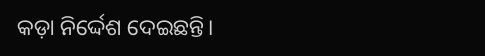କଡ଼ା ନିର୍ଦ୍ଦେଶ ଦେଇଛନ୍ତି।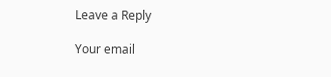Leave a Reply

Your email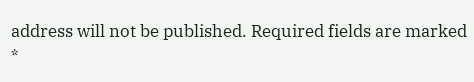address will not be published. Required fields are marked *